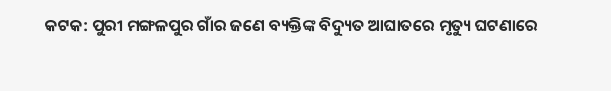କଟକ: ପୁରୀ ମଙ୍ଗଳପୁର ଗାଁର ଜଣେ ବ୍ୟକ୍ତିଙ୍କ ବିଦ୍ୟୁତ ଆଘାତରେ ମୃତ୍ୟୁ ଘଟଣାରେ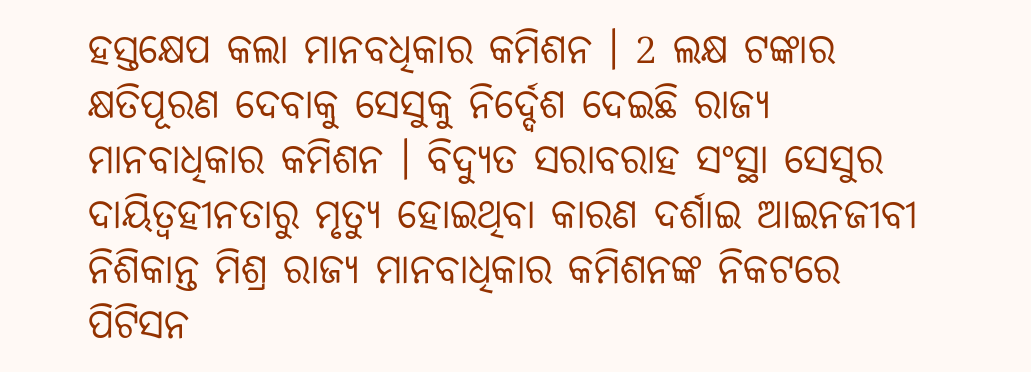ହସ୍ତକ୍ଷେପ କଲା ମାନବଧିକାର କମିଶନ । 2 ଲକ୍ଷ ଟଙ୍କାର କ୍ଷତିପୂରଣ ଦେବାକୁ ସେସୁକୁ ନିର୍ଦ୍ଦେଶ ଦେଇଛି ରାଜ୍ୟ ମାନବାଧିକାର କମିଶନ । ବିଦ୍ୟୁତ ସରାବରାହ ସଂସ୍ଥା ସେସୁର ଦାୟିତ୍ବହୀନତାରୁ ମୃତ୍ୟୁ ହୋଇଥିବା କାରଣ ଦର୍ଶାଇ ଆଇନଜୀବୀ ନିଶିକାନ୍ତ ମିଶ୍ର ରାଜ୍ୟ ମାନବାଧିକାର କମିଶନଙ୍କ ନିକଟରେ ପିଟିସନ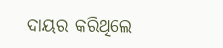ଦାୟର କରିଥିଲେ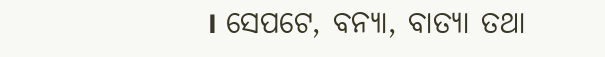। ସେପଟେ, ବନ୍ୟା, ବାତ୍ୟା ତଥା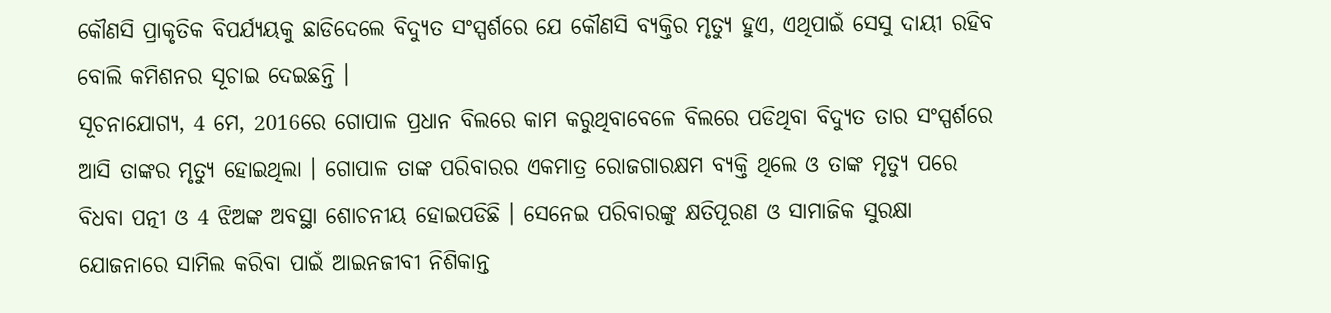କୌଣସି ପ୍ରାକୃତିକ ବିପର୍ଯ୍ୟୟକୁ ଛାଡିଦେଲେ ବିଦ୍ୟୁତ ସଂସ୍ପର୍ଶରେ ଯେ କୌଣସି ବ୍ୟକ୍ତିର ମୃତ୍ୟୁ ହୁଏ, ଏଥିପାଇଁ ସେସୁ ଦାୟୀ ରହିବ ବୋଲି କମିଶନର ସୂଚାଇ ଦେଇଛନ୍ତି ।
ସୂଚନାଯୋଗ୍ୟ, 4 ମେ, 2016ରେ ଗୋପାଳ ପ୍ରଧାନ ବିଲରେ କାମ କରୁଥିବାବେଳେ ବିଲରେ ପଡିଥିବା ବିଦ୍ୟୁତ ତାର ସଂସ୍ପର୍ଶରେ ଆସି ତାଙ୍କର ମୃତ୍ୟୁ ହୋଇଥିଲା । ଗୋପାଳ ତାଙ୍କ ପରିବାରର ଏକମାତ୍ର ରୋଜଗାରକ୍ଷମ ବ୍ୟକ୍ତି ଥିଲେ ଓ ତାଙ୍କ ମୃତ୍ୟୁ ପରେ ବିଧବା ପତ୍ନୀ ଓ 4 ଝିଅଙ୍କ ଅବସ୍ଥା ଶୋଚନୀୟ ହୋଇପଡିଛି । ସେନେଇ ପରିବାରଙ୍କୁ କ୍ଷତିପୂରଣ ଓ ସାମାଜିକ ସୁରକ୍ଷା ଯୋଜନାରେ ସାମିଲ କରିବା ପାଇଁ ଆଇନଜୀବୀ ନିଶିକାନ୍ତ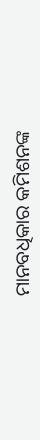ମାନବଧିକାର କମିଶନଙ୍କ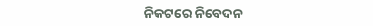ନିକଟରେ ନିବେଦନ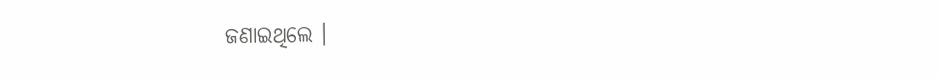ଜଣାଇଥିଲେ ।